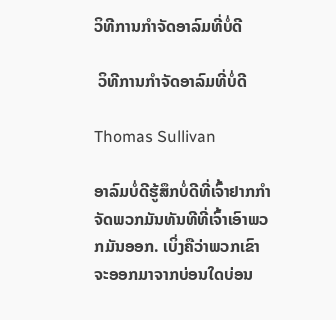ວິທີການກໍາຈັດອາລົມທີ່ບໍ່ດີ

 ວິທີການກໍາຈັດອາລົມທີ່ບໍ່ດີ

Thomas Sullivan

ອາລົມບໍ່ດີຮູ້ສຶກບໍ່ດີທີ່ເຈົ້າຢາກກໍາຈັດພວກມັນທັນທີທີ່ເຈົ້າເອົາພວກມັນອອກ. ເບິ່ງຄືວ່າພວກເຂົາຈະອອກມາຈາກບ່ອນໃດບ່ອນ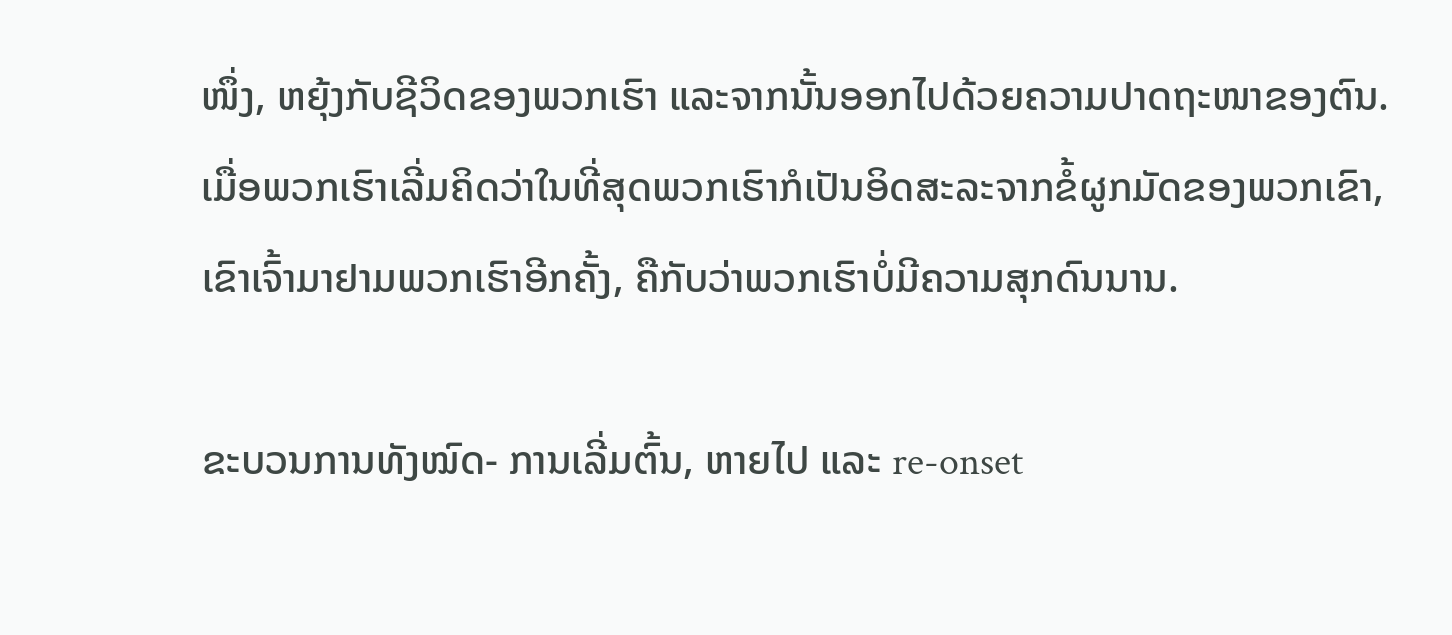ໜຶ່ງ, ຫຍຸ້ງກັບຊີວິດຂອງພວກເຮົາ ແລະຈາກນັ້ນອອກໄປດ້ວຍຄວາມປາດຖະໜາຂອງຕົນ. ເມື່ອພວກເຮົາເລີ່ມຄິດວ່າໃນທີ່ສຸດພວກເຮົາກໍເປັນອິດສະລະຈາກຂໍ້ຜູກມັດຂອງພວກເຂົາ, ເຂົາເຈົ້າມາຢາມພວກເຮົາອີກຄັ້ງ, ຄືກັບວ່າພວກເຮົາບໍ່ມີຄວາມສຸກດົນນານ.

ຂະບວນການທັງໝົດ- ການເລີ່ມຕົ້ນ, ຫາຍໄປ ແລະ re-onset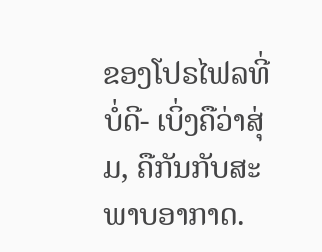ຂອງໂປຣໄຟລທີ່ບໍ່ດີ- ເບິ່ງຄືວ່າສຸ່ມ, ຄືກັນກັບສະພາບອາກາດ.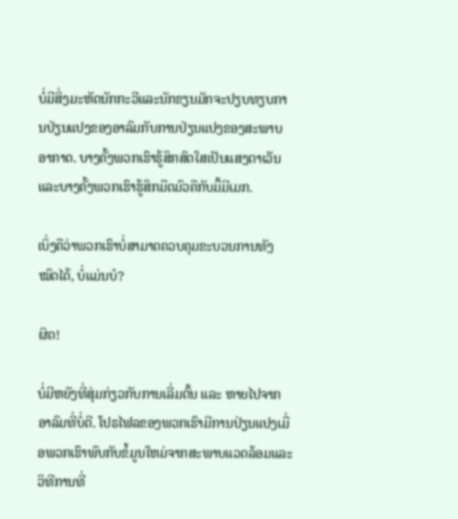ບໍ່ມີສິ່ງມະຫັດນັກກະວີແລະນັກຂຽນມັກຈະປຽບທຽບການປ່ຽນແປງຂອງອາລົມກັບການປ່ຽນແປງຂອງສະພາບອາກາດ. ບາງຄັ້ງພວກເຮົາຮູ້ສຶກສົດໃສເປັນແສງຕາເວັນແລະບາງຄັ້ງພວກເຮົາຮູ້ສຶກມືດມົວຄືກັບມື້ມີເມກ.

ເບິ່ງຄືວ່າພວກເຮົາບໍ່ສາມາດຄວບຄຸມຂະບວນການທັງໝົດໄດ້, ບໍ່ແມ່ນບໍ?

ຜິດ!

ບໍ່ມີຫຍັງທີ່ສຸ່ມກ່ຽວກັບການເລີ່ມຕົ້ນ ແລະ ຫາຍໄປຈາກອາລົມທີ່ບໍ່ດີ. ໂປຣໄຟລຂອງພວກເຮົາມີການປ່ຽນແປງເມື່ອພວກເຮົາພົບກັບຂໍ້ມູນໃຫມ່ຈາກສະພາບແວດລ້ອມແລະວິທີການທີ່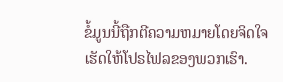ຂໍ້ມູນນີ້ຖືກຕີຄວາມຫມາຍໂດຍຈິດໃຈເຮັດໃຫ້ໂປຣໄຟລຂອງພວກເຮົາ.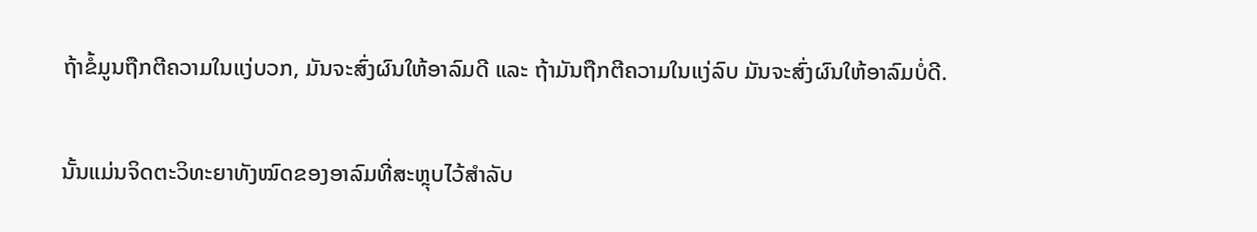ຖ້າຂໍ້ມູນຖືກຕີຄວາມໃນແງ່ບວກ, ມັນຈະສົ່ງຜົນໃຫ້ອາລົມດີ ແລະ ຖ້າມັນຖືກຕີຄວາມໃນແງ່ລົບ ມັນຈະສົ່ງຜົນໃຫ້ອາລົມບໍ່ດີ.

ນັ້ນແມ່ນຈິດຕະວິທະຍາທັງໝົດຂອງອາລົມທີ່ສະຫຼຸບໄວ້ສຳລັບ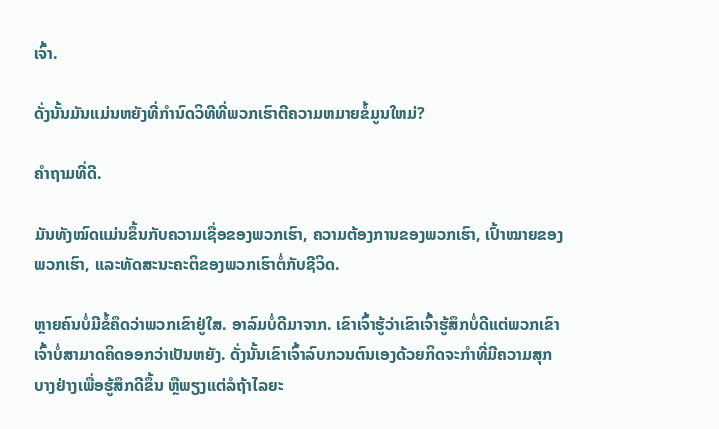ເຈົ້າ.

ດັ່ງນັ້ນມັນແມ່ນຫຍັງທີ່ກໍານົດວິທີທີ່ພວກເຮົາຕີຄວາມຫມາຍຂໍ້ມູນໃຫມ່?

ຄຳຖາມທີ່ດີ.

ມັນທັງໝົດແມ່ນຂຶ້ນກັບຄວາມເຊື່ອຂອງພວກເຮົາ, ຄວາມຕ້ອງການຂອງພວກເຮົາ, ເປົ້າໝາຍຂອງພວກເຮົາ, ແລະທັດສະນະຄະຕິຂອງພວກເຮົາຕໍ່ກັບຊີວິດ.

ຫຼາຍຄົນບໍ່ມີຂໍ້ຄຶດວ່າພວກເຂົາຢູ່ໃສ. ອາລົມບໍ່ດີມາຈາກ. ເຂົາເຈົ້າຮູ້ວ່າເຂົາເຈົ້າຮູ້ສຶກບໍ່ດີແຕ່ພວກເຂົາເຈົ້າບໍ່ສາມາດຄິດອອກວ່າເປັນຫຍັງ. ດັ່ງນັ້ນເຂົາເຈົ້າລົບກວນຕົນເອງດ້ວຍກິດຈະກໍາທີ່ມີຄວາມສຸກບາງຢ່າງເພື່ອຮູ້ສຶກດີຂຶ້ນ ຫຼືພຽງແຕ່ລໍຖ້າໄລຍະ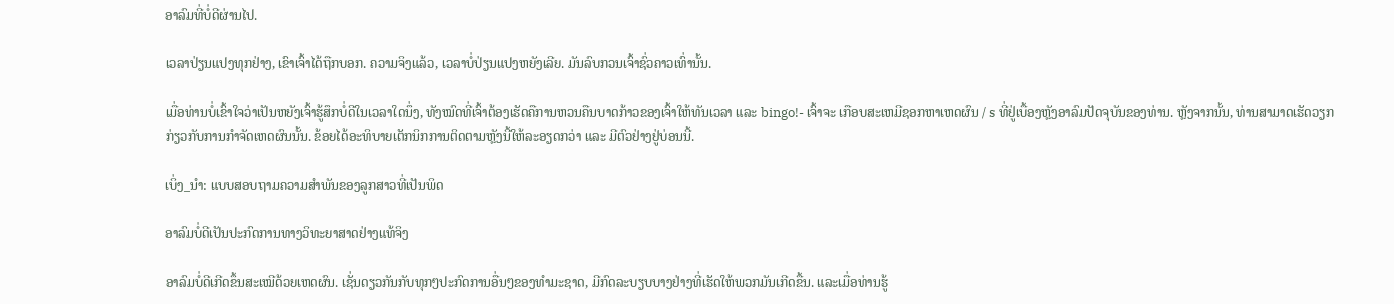ອາລົມທີ່ບໍ່ດີຜ່ານໄປ.

ເວລາປ່ຽນແປງທຸກຢ່າງ, ເຂົາເຈົ້າໄດ້ຖືກບອກ. ຄວາມຈິງແລ້ວ, ເວລາບໍ່ປ່ຽນແປງຫຍັງເລີຍ. ມັນລົບກວນເຈົ້າຊົ່ວຄາວເທົ່ານັ້ນ.

ເມື່ອທ່ານບໍ່ເຂົ້າໃຈວ່າເປັນຫຍັງເຈົ້າຮູ້ສຶກບໍ່ດີໃນເວລາໃດນຶ່ງ, ທັງໝົດທີ່ເຈົ້າຕ້ອງເຮັດຄືການຫວນຄືນບາດກ້າວຂອງເຈົ້າໃຫ້ທັນເວລາ ແລະ bingo!- ເຈົ້າຈະ ເກືອບສະເຫມີຊອກຫາເຫດຜົນ / s ທີ່ຢູ່ເບື້ອງຫຼັງອາລົມປັດຈຸບັນຂອງທ່ານ. ຫຼັງຈາກນັ້ນ, ທ່ານສາມາດເຮັດວຽກກ່ຽວກັບການກໍາຈັດເຫດຜົນນັ້ນ. ຂ້ອຍໄດ້ອະທິບາຍເຕັກນິກການຕິດຕາມຫຼັງນີ້ໃຫ້ລະອຽດກວ່າ ແລະ ມີຕົວຢ່າງຢູ່ບ່ອນນີ້.

ເບິ່ງ_ນຳ: ແບບສອບຖາມຄວາມສຳພັນຂອງລູກສາວທີ່ເປັນພິດ

ອາລົມບໍ່ດີເປັນປະກົດການທາງວິທະຍາສາດຢ່າງແທ້ຈິງ

ອາລົມບໍ່ດີເກີດຂຶ້ນສະເໝີດ້ວຍເຫດຜົນ. ເຊັ່ນດຽວກັນກັບທຸກໆປະກົດການອື່ນໆຂອງທໍາມະຊາດ, ມີກົດລະບຽບບາງຢ່າງທີ່ເຮັດໃຫ້ພວກມັນເກີດຂື້ນ. ແລະເມື່ອທ່ານຮູ້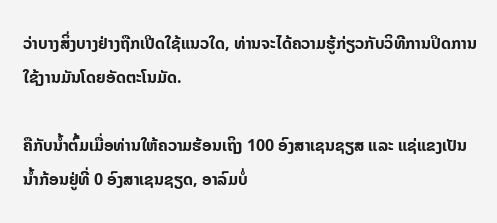ວ່າບາງສິ່ງບາງຢ່າງຖືກເປີດໃຊ້ແນວໃດ, ທ່ານຈະໄດ້ຄວາມຮູ້ກ່ຽວກັບວິທີການປິດການໃຊ້ງານມັນໂດຍອັດຕະໂນມັດ.

ຄືກັບນ້ຳຕົ້ມເມື່ອທ່ານໃຫ້ຄວາມຮ້ອນເຖິງ 100 ອົງສາເຊນຊຽສ ແລະ ແຊ່ແຂງເປັນນ້ຳກ້ອນຢູ່ທີ່ 0 ອົງສາເຊນຊຽດ, ອາລົມບໍ່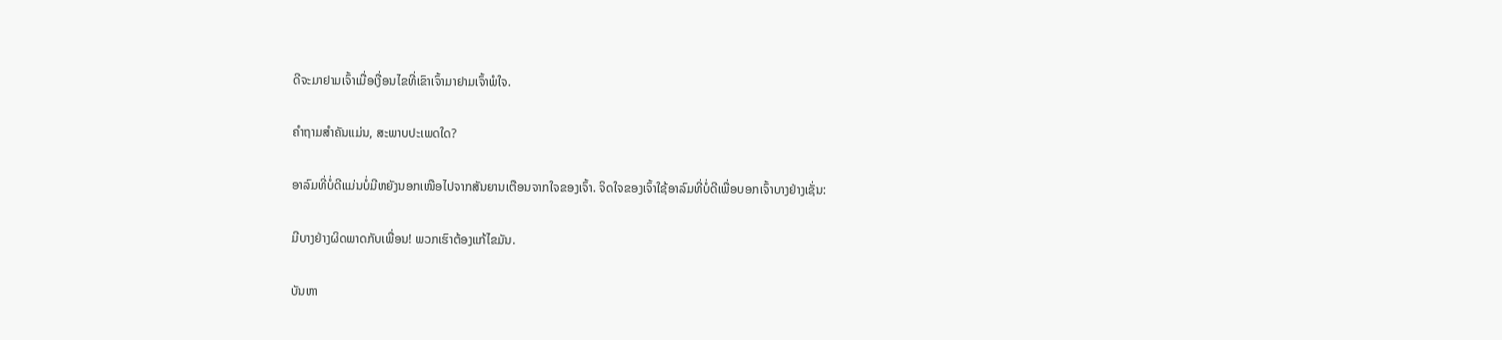ດີຈະມາຢາມເຈົ້າເມື່ອເງື່ອນໄຂທີ່ເຂົາເຈົ້າມາຢາມເຈົ້າພໍໃຈ.

ຄຳຖາມສຳຄັນແມ່ນ, ສະພາບປະເພດໃດ?

ອາລົມທີ່ບໍ່ດີແມ່ນບໍ່ມີຫຍັງນອກເໜືອໄປຈາກສັນຍານເຕືອນຈາກໃຈຂອງເຈົ້າ. ຈິດໃຈຂອງເຈົ້າໃຊ້ອາລົມທີ່ບໍ່ດີເພື່ອບອກເຈົ້າບາງຢ່າງເຊັ່ນ:

ມີບາງຢ່າງຜິດພາດກັບເພື່ອນ! ພວກເຮົາຕ້ອງແກ້ໄຂມັນ.

ບັນຫາ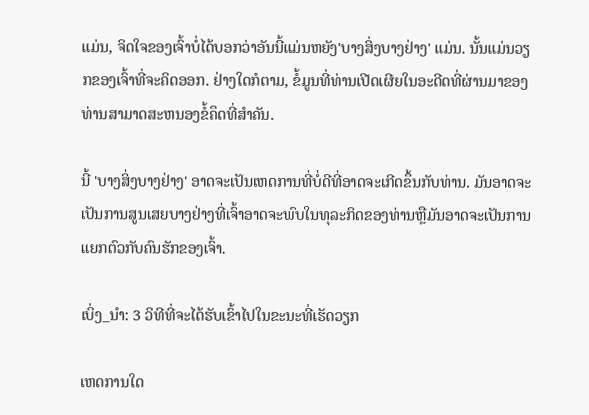ແມ່ນ, ຈິດໃຈຂອງເຈົ້າບໍ່ໄດ້ບອກວ່າອັນນີ້ແມ່ນຫຍັງ'ບາງສິ່ງບາງຢ່າງ' ແມ່ນ. ນັ້ນແມ່ນວຽກຂອງເຈົ້າທີ່ຈະຄິດອອກ. ຢ່າງໃດກໍຕາມ, ຂໍ້ມູນທີ່ທ່ານເປີດເຜີຍໃນອະດີດທີ່ຜ່ານມາຂອງທ່ານສາມາດສະຫນອງຂໍ້ຄຶດທີ່ສໍາຄັນ.

ນີ້ 'ບາງສິ່ງບາງຢ່າງ' ອາດຈະເປັນເຫດການທີ່ບໍ່ດີທີ່ອາດຈະເກີດຂຶ້ນກັບທ່ານ. ມັນອາດຈະເປັນການສູນເສຍບາງຢ່າງທີ່ເຈົ້າອາດຈະພົບໃນທຸລະກິດຂອງທ່ານຫຼືມັນອາດຈະເປັນການແຍກຕົວກັບຄົນຮັກຂອງເຈົ້າ.

ເບິ່ງ_ນຳ: 3 ວິທີທີ່ຈະໄດ້ຮັບເຂົ້າໄປໃນຂະນະທີ່ເຮັດວຽກ

ເຫດການໃດ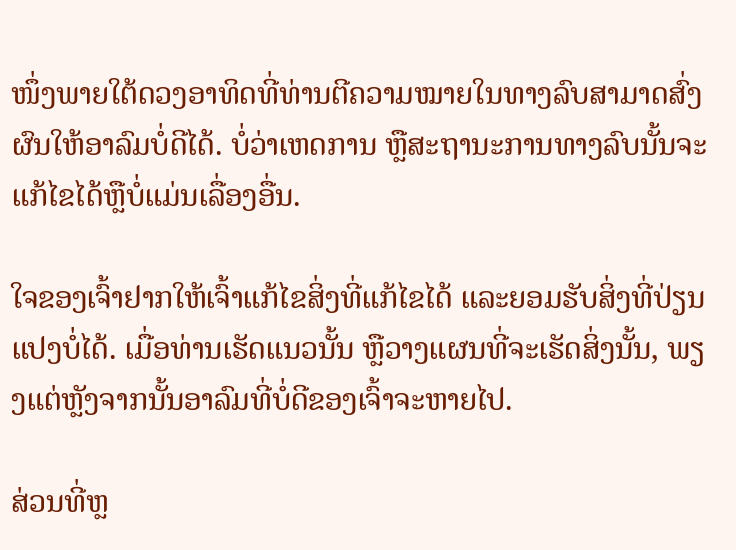ໜຶ່ງພາຍໃຕ້ດວງອາທິດທີ່ທ່ານຕີຄວາມໝາຍໃນທາງລົບສາມາດສົ່ງຜົນໃຫ້ອາລົມບໍ່ດີໄດ້. ບໍ່ວ່າເຫດການ ຫຼືສະຖານະການທາງລົບນັ້ນຈະແກ້ໄຂໄດ້ຫຼືບໍ່ແມ່ນເລື່ອງອື່ນ.

ໃຈຂອງເຈົ້າຢາກໃຫ້ເຈົ້າແກ້ໄຂສິ່ງທີ່ແກ້ໄຂໄດ້ ແລະຍອມຮັບສິ່ງທີ່ປ່ຽນແປງບໍ່ໄດ້. ເມື່ອທ່ານເຮັດແນວນັ້ນ ຫຼືວາງແຜນທີ່ຈະເຮັດສິ່ງນັ້ນ, ພຽງແຕ່ຫຼັງຈາກນັ້ນອາລົມທີ່ບໍ່ດີຂອງເຈົ້າຈະຫາຍໄປ.

ສ່ວນທີ່ຫຼ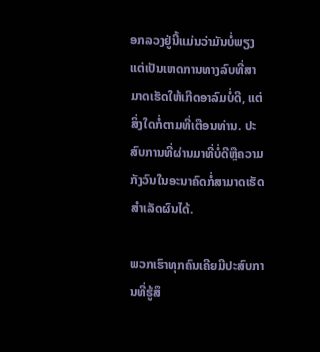ອກລວງຢູ່ນີ້ແມ່ນວ່າມັນບໍ່ພຽງແຕ່ເປັນເຫດການທາງລົບທີ່ສາມາດເຮັດໃຫ້ເກີດອາລົມບໍ່ດີ, ແຕ່ສິ່ງໃດກໍ່ຕາມທີ່ເຕືອນທ່ານ. ປະສົບການທີ່ຜ່ານມາທີ່ບໍ່ດີຫຼືຄວາມກັງວົນໃນອະນາຄົດກໍ່ສາມາດເຮັດສໍາເລັດຜົນໄດ້.

ພວກເຮົາທຸກຄົນເຄີຍມີປະສົບການທີ່ຮູ້ສຶ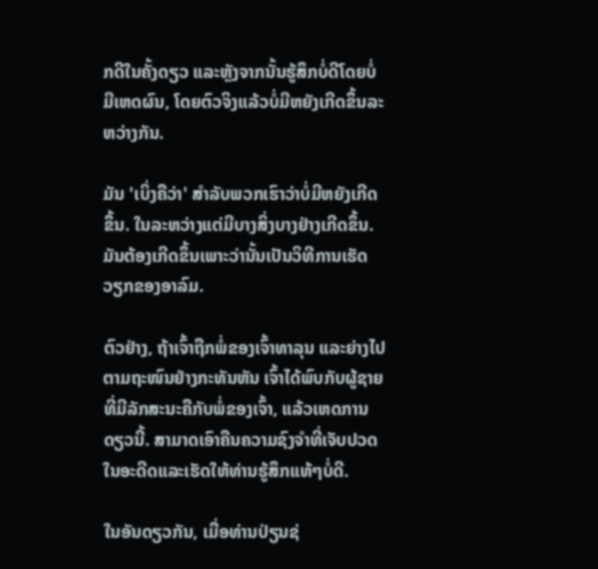ກດີໃນຄັ້ງດຽວ ແລະຫຼັງຈາກນັ້ນຮູ້ສຶກບໍ່ດີໂດຍບໍ່ມີເຫດຜົນ, ໂດຍຕົວຈິງແລ້ວບໍ່ມີຫຍັງເກີດຂຶ້ນລະຫວ່າງກັນ.

ມັນ 'ເບິ່ງຄືວ່າ' ສໍາລັບພວກເຮົາວ່າບໍ່ມີຫຍັງເກີດຂຶ້ນ. ໃນລະຫວ່າງແຕ່ມີບາງສິ່ງບາງຢ່າງເກີດຂຶ້ນ. ມັນຕ້ອງເກີດຂຶ້ນເພາະວ່ານັ້ນເປັນວິທີການເຮັດວຽກຂອງອາລົມ.

ຕົວຢ່າງ, ຖ້າເຈົ້າຖືກພໍ່ຂອງເຈົ້າທາລຸນ ແລະຍ່າງໄປຕາມຖະໜົນຢ່າງກະທັນຫັນ ເຈົ້າໄດ້ພົບກັບຜູ້ຊາຍທີ່ມີລັກສະນະຄືກັບພໍ່ຂອງເຈົ້າ, ແລ້ວເຫດການດຽວນີ້. ສາມາດເອົາຄືນຄວາມຊົງຈໍາທີ່ເຈັບປວດໃນອະດີດແລະເຮັດໃຫ້ທ່ານຮູ້ສຶກແທ້ໆບໍ່ດີ.

ໃນອັນດຽວກັນ, ເມື່ອທ່ານປ່ຽນຊ່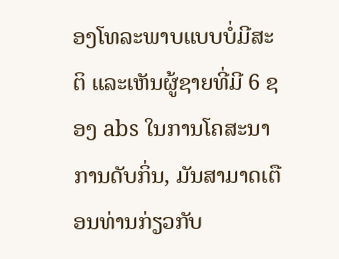ອງໂທລະພາບແບບບໍ່ມີສະຕິ ແລະເຫັນຜູ້ຊາຍທີ່ມີ 6 ຊອງ abs ໃນການໂຄສະນາການດັບກິ່ນ, ມັນສາມາດເຕືອນທ່ານກ່ຽວກັບ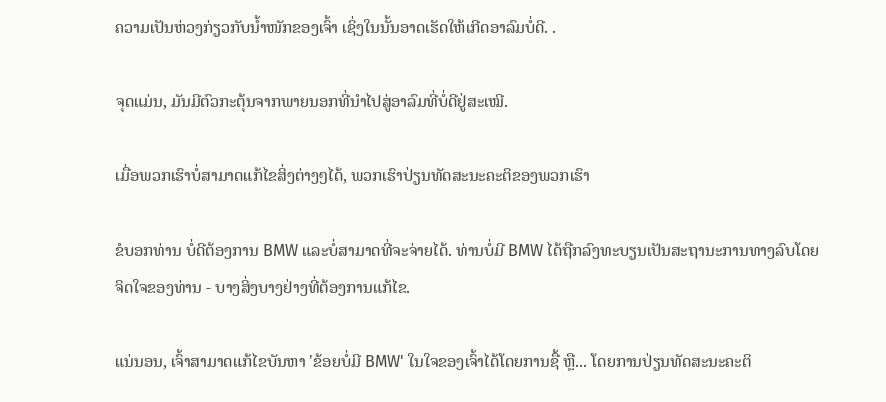ຄວາມເປັນຫ່ວງກ່ຽວກັບນໍ້າໜັກຂອງເຈົ້າ ເຊິ່ງໃນນັ້ນອາດເຮັດໃຫ້ເກີດອາລົມບໍ່ດີ. .

ຈຸດແມ່ນ, ມັນມີຕົວກະຕຸ້ນຈາກພາຍນອກທີ່ນໍາໄປສູ່ອາລົມທີ່ບໍ່ດີຢູ່ສະເໝີ.

ເມື່ອພວກເຮົາບໍ່ສາມາດແກ້ໄຂສິ່ງຕ່າງໆໄດ້, ພວກເຮົາປ່ຽນທັດສະນະຄະຕິຂອງພວກເຮົາ

ຂໍບອກທ່ານ ບໍ່ດີຕ້ອງການ BMW ແລະບໍ່ສາມາດທີ່ຈະຈ່າຍໄດ້. ທ່ານບໍ່ມີ BMW ໄດ້ຖືກລົງທະບຽນເປັນສະຖານະການທາງລົບໂດຍຈິດໃຈຂອງທ່ານ - ບາງສິ່ງບາງຢ່າງທີ່ຕ້ອງການແກ້ໄຂ.

ແນ່ນອນ, ເຈົ້າສາມາດແກ້ໄຂບັນຫາ 'ຂ້ອຍບໍ່ມີ BMW' ໃນໃຈຂອງເຈົ້າໄດ້ໂດຍການຊື້ ຫຼື... ໂດຍການປ່ຽນທັດສະນະຄະຕິ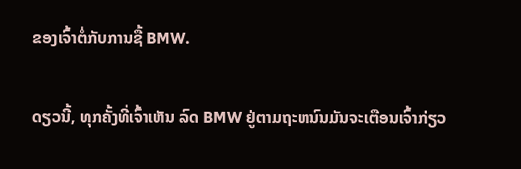ຂອງເຈົ້າຕໍ່ກັບການຊື້ BMW.

ດຽວນີ້, ທຸກຄັ້ງທີ່ເຈົ້າເຫັນ ລົດ BMW ຢູ່ຕາມຖະຫນົນມັນຈະເຕືອນເຈົ້າກ່ຽວ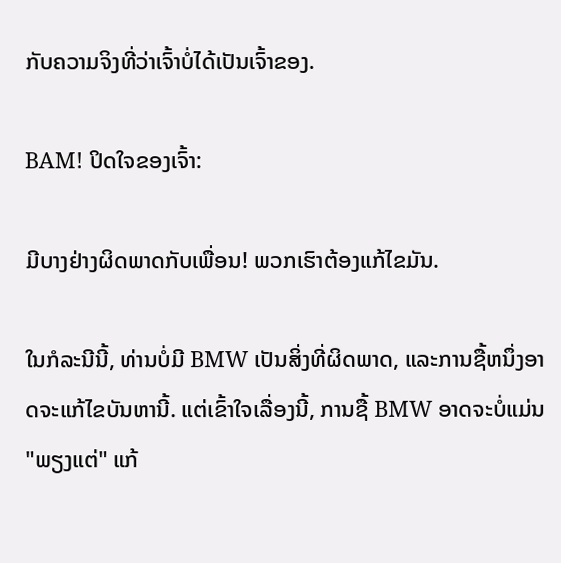ກັບຄວາມຈິງທີ່ວ່າເຈົ້າບໍ່ໄດ້ເປັນເຈົ້າຂອງ.

BAM! ປິດໃຈຂອງເຈົ້າ:

ມີບາງຢ່າງຜິດພາດກັບເພື່ອນ! ພວກເຮົາຕ້ອງແກ້ໄຂມັນ.

ໃນກໍລະນີນີ້, ທ່ານບໍ່ມີ BMW ເປັນສິ່ງທີ່ຜິດພາດ, ແລະການຊື້ຫນຶ່ງອາດຈະແກ້ໄຂບັນຫານີ້. ແຕ່ເຂົ້າໃຈເລື່ອງນີ້, ການຊື້ BMW ອາດຈະບໍ່ແມ່ນ "ພຽງແຕ່" ແກ້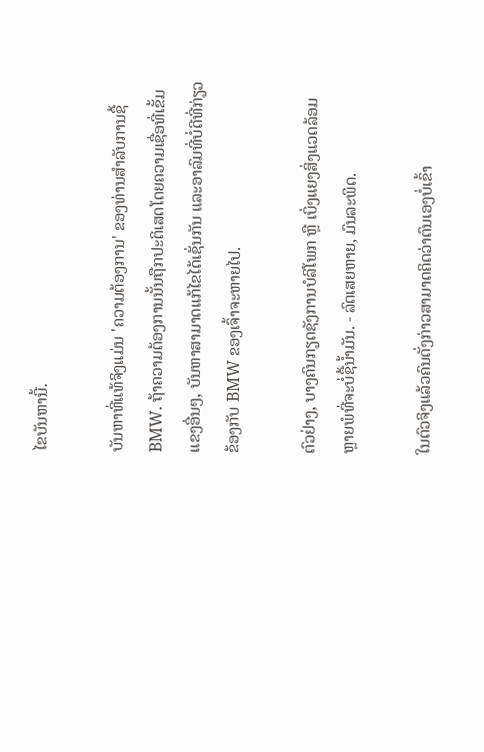ໄຂບັນຫານີ້.

ບັນຫາທີ່ແທ້ຈິງແມ່ນ 'ຄວາມຕ້ອງການ' ຂອງທ່ານສໍາລັບການຊື້ BMW. ຖ້າຄວາມຕ້ອງການນັ້ນຖືກປະຕິເສດໂດຍຄວາມເຊື່ອທີ່ເຂັ້ມແຂງອື່ນໆ, ບັນຫາສາມາດແກ້ໄຂໄດ້ເຊັ່ນກັນ ແລະອາລົມທີ່ບໍ່ດີທີ່ກ່ຽວຂ້ອງກັບ BMW ຂອງເຈົ້າຈະຫາຍໄປ.

ຕົວຢ່າງ, ບາງຄົນກຽດຊັງການບໍລິໂພກ ຫຼື ເບິ່ງແຍງສິ່ງແວດລ້ອມຫຼາຍພໍທີ່ຈະບໍ່ຊື້ນໍ້າມັນ. - ລົດເສຍຫາຍ, ມົນລະພິດ.

ໃນຕົວຈິງແລ້ວຄົນດັ່ງກ່າວສາມາດຄິດວ່າຕົນເອງບໍ່ເຂົ້າ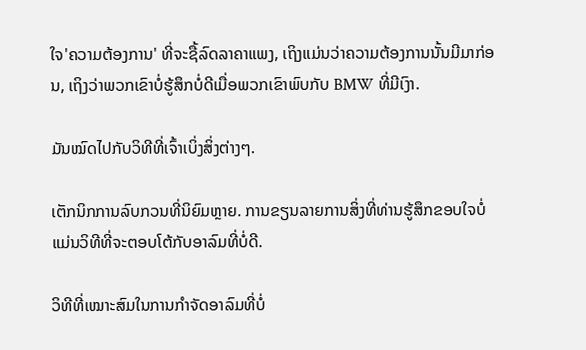ໃຈ'ຄວາມຕ້ອງການ' ທີ່ຈະຊື້ລົດລາຄາແພງ, ເຖິງແມ່ນວ່າຄວາມຕ້ອງການນັ້ນມີມາກ່ອນ, ເຖິງວ່າພວກເຂົາບໍ່ຮູ້ສຶກບໍ່ດີເມື່ອພວກເຂົາພົບກັບ BMW ທີ່ມີເງົາ.

ມັນໝົດໄປກັບວິທີທີ່ເຈົ້າເບິ່ງສິ່ງຕ່າງໆ.

ເຕັກນິກການລົບກວນທີ່ນິຍົມຫຼາຍ. ການຂຽນລາຍການສິ່ງທີ່ທ່ານຮູ້ສຶກຂອບໃຈບໍ່ແມ່ນວິທີທີ່ຈະຕອບໂຕ້ກັບອາລົມທີ່ບໍ່ດີ.

ວິທີທີ່ເໝາະສົມໃນການກຳຈັດອາລົມທີ່ບໍ່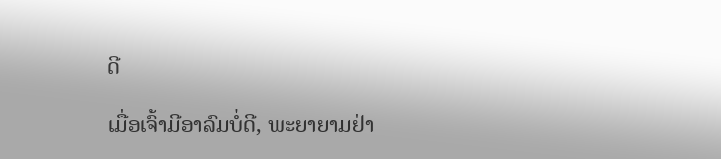ດີ

ເມື່ອເຈົ້າມີອາລົມບໍ່ດີ, ພະຍາຍາມຢ່າ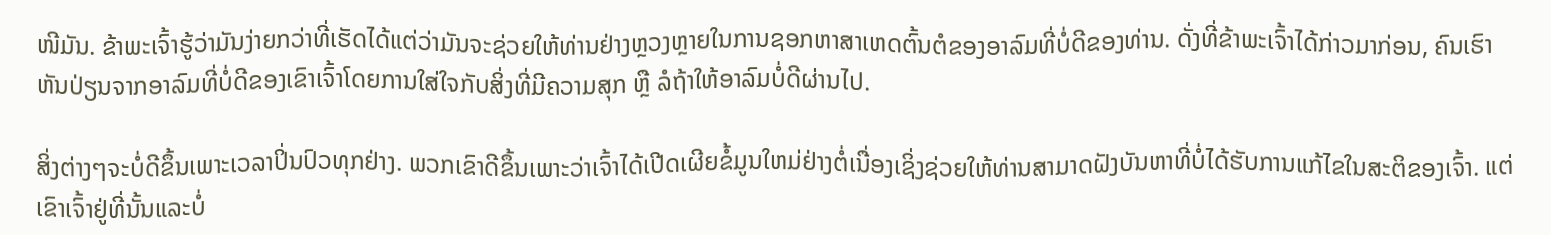ໜີມັນ. ຂ້າພະເຈົ້າຮູ້ວ່າມັນງ່າຍກວ່າທີ່ເຮັດໄດ້ແຕ່ວ່າມັນຈະຊ່ວຍໃຫ້ທ່ານຢ່າງຫຼວງຫຼາຍໃນການຊອກຫາສາເຫດຕົ້ນຕໍຂອງອາລົມທີ່ບໍ່ດີຂອງທ່ານ. ດັ່ງທີ່ຂ້າພະເຈົ້າໄດ້ກ່າວມາກ່ອນ, ຄົນເຮົາຫັນປ່ຽນຈາກອາລົມທີ່ບໍ່ດີຂອງເຂົາເຈົ້າໂດຍການໃສ່ໃຈກັບສິ່ງທີ່ມີຄວາມສຸກ ຫຼື ລໍຖ້າໃຫ້ອາລົມບໍ່ດີຜ່ານໄປ.

ສິ່ງຕ່າງໆຈະບໍ່ດີຂຶ້ນເພາະເວລາປິ່ນປົວທຸກຢ່າງ. ພວກເຂົາດີຂຶ້ນເພາະວ່າເຈົ້າໄດ້ເປີດເຜີຍຂໍ້ມູນໃຫມ່ຢ່າງຕໍ່ເນື່ອງເຊິ່ງຊ່ວຍໃຫ້ທ່ານສາມາດຝັງບັນຫາທີ່ບໍ່ໄດ້ຮັບການແກ້ໄຂໃນສະຕິຂອງເຈົ້າ. ແຕ່ເຂົາເຈົ້າຢູ່ທີ່ນັ້ນແລະບໍ່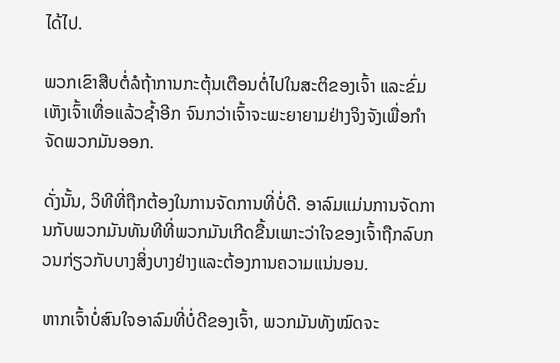ໄດ້ໄປ.

ພວກເຂົາສືບຕໍ່ລໍຖ້າການກະຕຸ້ນເຕືອນຕໍ່ໄປໃນສະຕິຂອງເຈົ້າ ແລະຂົ່ມເຫັງເຈົ້າເທື່ອແລ້ວຊໍ້າອີກ ຈົນກວ່າເຈົ້າຈະພະຍາຍາມຢ່າງຈິງຈັງເພື່ອກໍາຈັດພວກມັນອອກ.

ດັ່ງນັ້ນ, ວິທີທີ່ຖືກຕ້ອງໃນການຈັດການທີ່ບໍ່ດີ. ອາລົມແມ່ນການຈັດການກັບພວກມັນທັນທີທີ່ພວກມັນເກີດຂື້ນເພາະວ່າໃຈຂອງເຈົ້າຖືກລົບກວນກ່ຽວກັບບາງສິ່ງບາງຢ່າງແລະຕ້ອງການຄວາມແນ່ນອນ.

ຫາກເຈົ້າບໍ່ສົນໃຈອາລົມທີ່ບໍ່ດີຂອງເຈົ້າ, ພວກມັນທັງໝົດຈະ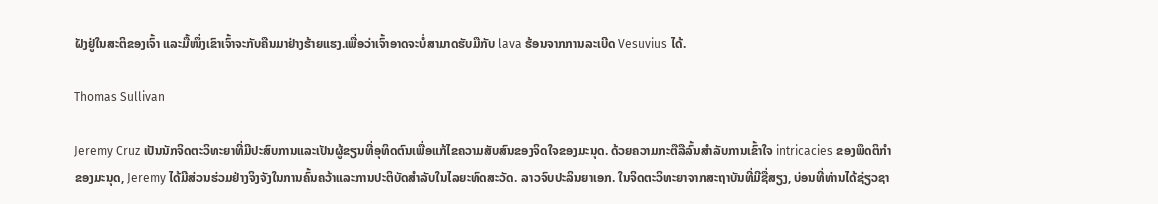ຝັງຢູ່ໃນສະຕິຂອງເຈົ້າ ແລະມື້ໜຶ່ງເຂົາເຈົ້າຈະກັບຄືນມາຢ່າງຮ້າຍແຮງ.ເພື່ອວ່າເຈົ້າອາດຈະບໍ່ສາມາດຮັບມືກັບ lava ຮ້ອນຈາກການລະເບີດ Vesuvius ໄດ້.

Thomas Sullivan

Jeremy Cruz ເປັນນັກຈິດຕະວິທະຍາທີ່ມີປະສົບການແລະເປັນຜູ້ຂຽນທີ່ອຸທິດຕົນເພື່ອແກ້ໄຂຄວາມສັບສົນຂອງຈິດໃຈຂອງມະນຸດ. ດ້ວຍຄວາມກະຕືລືລົ້ນສໍາລັບການເຂົ້າໃຈ intricacies ຂອງພຶດຕິກໍາຂອງມະນຸດ, Jeremy ໄດ້ມີສ່ວນຮ່ວມຢ່າງຈິງຈັງໃນການຄົ້ນຄວ້າແລະການປະຕິບັດສໍາລັບໃນໄລຍະທົດສະວັດ. ລາວຈົບປະລິນຍາເອກ. ໃນຈິດຕະວິທະຍາຈາກສະຖາບັນທີ່ມີຊື່ສຽງ, ບ່ອນທີ່ທ່ານໄດ້ຊ່ຽວຊາ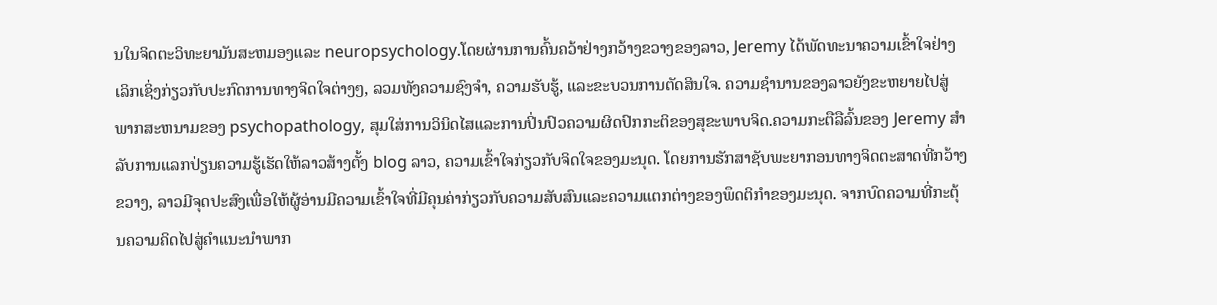ນໃນຈິດຕະວິທະຍາມັນສະຫມອງແລະ neuropsychology.ໂດຍຜ່ານການຄົ້ນຄວ້າຢ່າງກວ້າງຂວາງຂອງລາວ, Jeremy ໄດ້ພັດທະນາຄວາມເຂົ້າໃຈຢ່າງເລິກເຊິ່ງກ່ຽວກັບປະກົດການທາງຈິດໃຈຕ່າງໆ, ລວມທັງຄວາມຊົງຈໍາ, ຄວາມຮັບຮູ້, ແລະຂະບວນການຕັດສິນໃຈ. ຄວາມຊໍານານຂອງລາວຍັງຂະຫຍາຍໄປສູ່ພາກສະຫນາມຂອງ psychopathology, ສຸມໃສ່ການວິນິດໄສແລະການປິ່ນປົວຄວາມຜິດປົກກະຕິຂອງສຸຂະພາບຈິດ.ຄວາມກະຕືລືລົ້ນຂອງ Jeremy ສໍາລັບການແລກປ່ຽນຄວາມຮູ້ເຮັດໃຫ້ລາວສ້າງຕັ້ງ blog ລາວ, ຄວາມເຂົ້າໃຈກ່ຽວກັບຈິດໃຈຂອງມະນຸດ. ໂດຍການຮັກສາຊັບພະຍາກອນທາງຈິດຕະສາດທີ່ກວ້າງຂວາງ, ລາວມີຈຸດປະສົງເພື່ອໃຫ້ຜູ້ອ່ານມີຄວາມເຂົ້າໃຈທີ່ມີຄຸນຄ່າກ່ຽວກັບຄວາມສັບສົນແລະຄວາມແຕກຕ່າງຂອງພຶດຕິກໍາຂອງມະນຸດ. ຈາກບົດຄວາມທີ່ກະຕຸ້ນຄວາມຄິດໄປສູ່ຄໍາແນະນໍາພາກ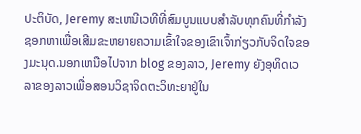ປະຕິບັດ, Jeremy ສະເຫນີເວທີທີ່ສົມບູນແບບສໍາລັບທຸກຄົນທີ່ກໍາລັງຊອກຫາເພື່ອເສີມຂະຫຍາຍຄວາມເຂົ້າໃຈຂອງເຂົາເຈົ້າກ່ຽວກັບຈິດໃຈຂອງມະນຸດ.ນອກເຫນືອໄປຈາກ blog ຂອງລາວ, Jeremy ຍັງອຸທິດເວລາຂອງລາວເພື່ອສອນວິຊາຈິດຕະວິທະຍາຢູ່ໃນ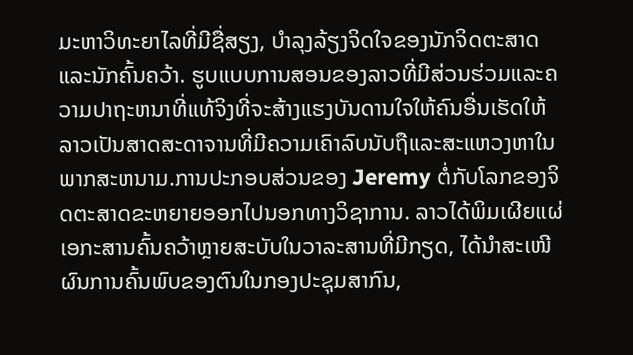ມະຫາວິທະຍາໄລທີ່ມີຊື່ສຽງ, ບໍາລຸງລ້ຽງຈິດໃຈຂອງນັກຈິດຕະສາດແລະນັກຄົ້ນຄວ້າ. ຮູບແບບການສອນຂອງລາວທີ່ມີສ່ວນຮ່ວມແລະຄວາມປາຖະຫນາທີ່ແທ້ຈິງທີ່ຈະສ້າງແຮງບັນດານໃຈໃຫ້ຄົນອື່ນເຮັດໃຫ້ລາວເປັນສາດສະດາຈານທີ່ມີຄວາມເຄົາລົບນັບຖືແລະສະແຫວງຫາໃນພາກສະຫນາມ.ການປະກອບສ່ວນຂອງ Jeremy ຕໍ່ກັບໂລກຂອງຈິດຕະສາດຂະຫຍາຍອອກໄປນອກທາງວິຊາການ. ລາວໄດ້ພິມເຜີຍແຜ່ເອກະສານຄົ້ນຄວ້າຫຼາຍສະບັບໃນວາລະສານທີ່ມີກຽດ, ໄດ້ນຳສະເໜີຜົນການຄົ້ນພົບຂອງຕົນໃນກອງປະຊຸມສາກົນ,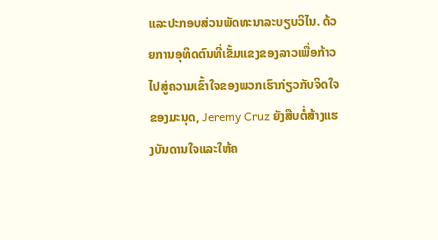ແລະປະກອບສ່ວນພັດທະນາລະບຽບວິໄນ. ດ້ວຍການອຸທິດຕົນທີ່ເຂັ້ມແຂງຂອງລາວເພື່ອກ້າວໄປສູ່ຄວາມເຂົ້າໃຈຂອງພວກເຮົາກ່ຽວກັບຈິດໃຈຂອງມະນຸດ, Jeremy Cruz ຍັງສືບຕໍ່ສ້າງແຮງບັນດານໃຈແລະໃຫ້ຄ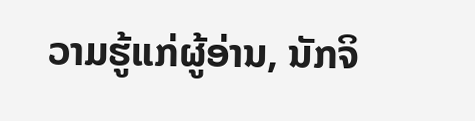ວາມຮູ້ແກ່ຜູ້ອ່ານ, ນັກຈິ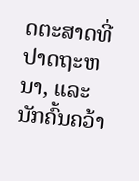ດຕະສາດທີ່ປາດຖະຫນາ, ແລະນັກຄົ້ນຄວ້າ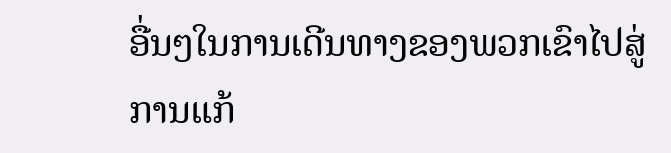ອື່ນໆໃນການເດີນທາງຂອງພວກເຂົາໄປສູ່ການແກ້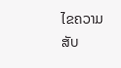ໄຂຄວາມສັບ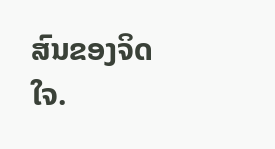ສົນຂອງຈິດໃຈ.